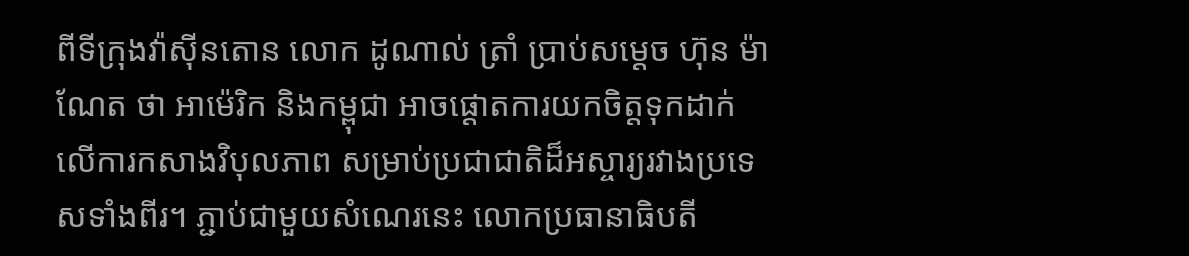ពីទីក្រុងវ៉ាស៊ីនតោន លោក ដូណាល់ ត្រាំ ប្រាប់សម្ដេច ហ៊ុន ម៉ាណែត ថា អាម៉េរិក និងកម្ពុជា អាចផ្តោតការយកចិត្តទុកដាក់លើការកសាងវិបុលភាព សម្រាប់ប្រជាជាតិដ៏អស្ចារ្យរវាងប្រទេសទាំងពីរ។ ភ្ជាប់ជាមួយសំណេរនេះ លោកប្រធានាធិបតី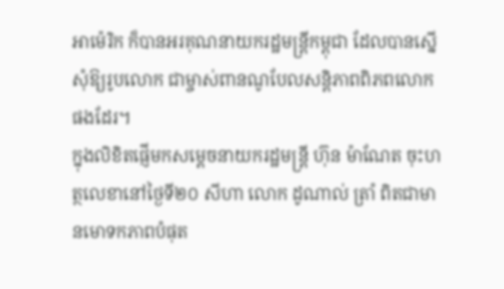អាម៉េរិក ក៏បានអរគុណនាយករដ្ឋមន្ត្រីកម្ពុជា ដែលបានស្នើសុំឱ្យរូបលោក ជាម្ចាស់ពានណូបែលសន្តិភាពពិភពលោកផងដែរ។
ក្នុងលិខិតផ្ញើមកសម្ដេចនាយករដ្ឋមន្ត្រី ហ៊ុន ម៉ាណែត ចុះហត្ថលេខានៅថ្ងៃទី២០ សីហា លោក ដូណាល់ ត្រាំ ពិតជាមានមោទកភាពបំផុត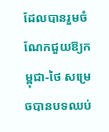ដែលបានរួមចំណែកជួយឱ្យកម្ពុជា-ថៃ សម្រេចបានបទឈប់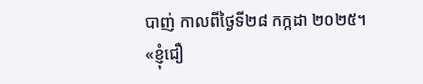បាញ់ កាលពីថ្ងៃទី២៨ កក្កដា ២០២៥។
«ខ្ញុំជឿ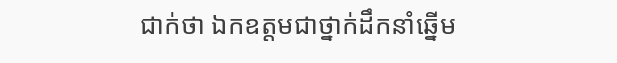ជាក់ថា ឯកឧត្តមជាថ្នាក់ដឹកនាំឆ្នើម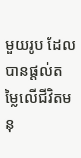មួយរូប ដែលបានផ្ដល់តម្លៃលើជីវិតមនុ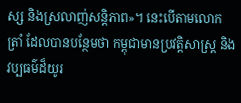ស្ស និងស្រលាញ់សន្តិភាព»។ នេះបើតាមលោក ត្រាំ ដែលបានបន្ថែមថា កម្ពុជាមានប្រវត្តិសាស្ត្រ និងវប្បធម៌ដ៏យូរ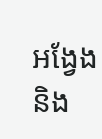អង្វែង និង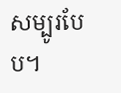សម្បូរបែប។